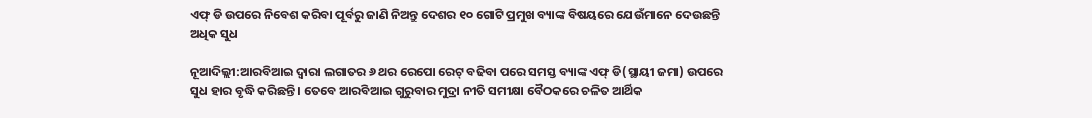ଏଫ୍ ଡି ଉପରେ ନିବେଶ କରିବା ପୂର୍ବରୁ ଜାଣି ନିଅନ୍ତୁ ଦେଶର ୧୦ ଗୋଟି ପ୍ରମୁଖ ବ୍ୟାଙ୍କ ବିଷୟରେ ଯେଉଁମାନେ ଦେଉଛନ୍ତି ଅଧିକ ସୁଧ

ନୂଆଦିଲ୍ଲୀ:ଆରବିଆଇ ଦ୍ୱାରା ଲଗାତର ୬ ଥର ରେପୋ ରେଟ୍ ବଢିବା ପରେ ସମସ୍ତ ବ୍ୟାଙ୍କ ଏଫ୍ ଡି(ସ୍ଥାୟୀ ଜମା) ଉପରେ ସୁଧ ହାର ବୃଦ୍ଧି କରିଛନ୍ତି । ତେବେ ଆରବିଆଇ ଗୁରୁବାର ମୁଦ୍ରା ନୀତି ସମୀକ୍ଷା ବୈଠକରେ ଚଳିତ ଆର୍ଥିକ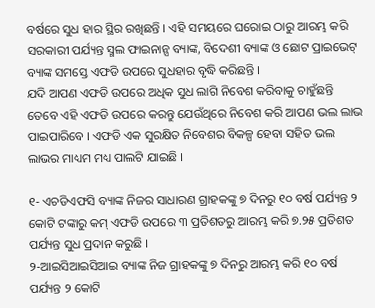ବର୍ଷରେ ସୁଧ ହାର ସ୍ଥିର ରଖିଛନ୍ତି । ଏହି ସମୟରେ ଘରୋଇ ଠାରୁ ଆରମ୍ଭ କରି ସରକାରୀ ପର୍ଯ୍ୟନ୍ତ ସ୍ମଲ ଫାଇନାନ୍ସ ବ୍ୟାଙ୍କ, ବିଦେଶୀ ବ୍ୟାଙ୍କ ଓ ଛୋଟ ପ୍ରାଇଭେଟ୍ ବ୍ୟାଙ୍କ ସମସ୍ତେ ଏଫଡି ଉପରେ ସୁଧହାର ବୃଦ୍ଧି କରିଛନ୍ତି ।
ଯଦି ଆପଣ ଏଫଡି ଉପରେ ଅଧିକ ସୁଧ ଲାଗି ନିବେଶ କରିବାକୁ ଚାହୁଁଛନ୍ତି ତେବେ ଏହି ଏଫଡି ଉପରେ କରନ୍ତୁ ଯେଉଁଥିରେ ନିବେଶ କରି ଆପଣ ଭଲ ଲାଭ ପାଇପାରିବେ । ଏଫଡି ଏକ ସୁରକ୍ଷିତ ନିବେଶର ବିକଳ୍ପ ହେବା ସହିତ ଭଲ ଲାଭର ମାଧ୍ୟମ ମଧ୍ୟ ପାଲଟି ଯାଇଛି ।

୧- ଏଚଡିଏଫସି ବ୍ୟାଙ୍କ ନିଜର ସାଧାରଣ ଗ୍ରାହକଙ୍କୁ ୭ ଦିନରୁ ୧୦ ବର୍ଷ ପର୍ଯ୍ୟନ୍ତ ୨ କୋଟି ଟଙ୍କାରୁ କମ୍ ଏଫଡି ଉପରେ ୩ ପ୍ରତିଶତରୁ ଆରମ୍ଭ କରି ୭.୨୫ ପ୍ରତିଶତ ପର୍ଯ୍ୟନ୍ତ ସୁଧ ପ୍ରଦାନ କରୁଛି ।
୨-ଆଇସିଆଇସିଆଇ ବ୍ୟାଙ୍କ ନିଜ ଗ୍ରାହକଙ୍କୁ ୭ ଦିନରୁ ଆରମ୍ଭ କରି ୧୦ ବର୍ଷ ପର୍ଯ୍ୟନ୍ତ ୨ କୋଟି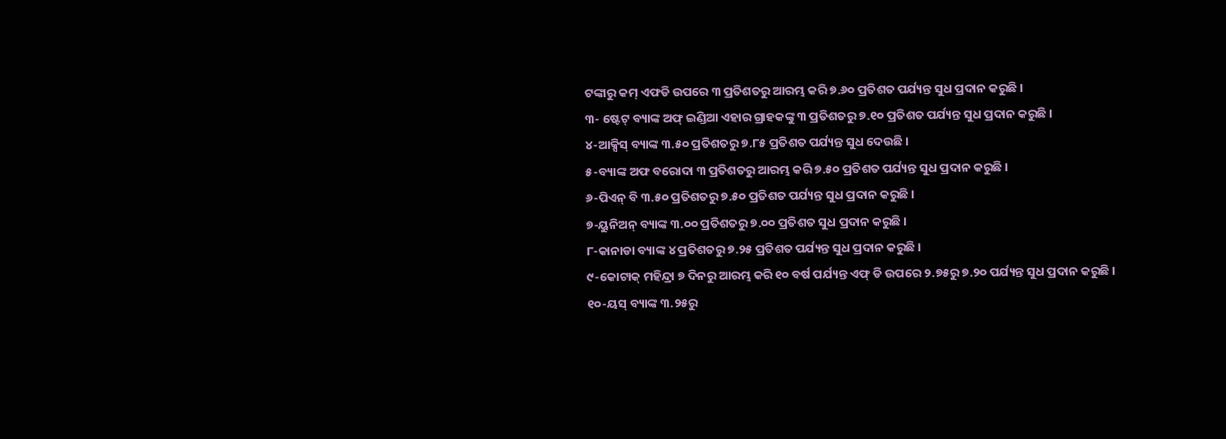ଟଙ୍କାରୁ କମ୍ ଏଫଡି ଉପରେ ୩ ପ୍ରତିଶତରୁ ଆରମ୍ଭ କରି ୭.୬୦ ପ୍ରତିଶତ ପର୍ଯ୍ୟନ୍ତ ସୁଧ ପ୍ରଦାନ କରୁଛି ।
୩- ଷ୍ଟେଟ୍ ବ୍ୟାଙ୍କ ଅଫ୍ ଇଣ୍ଡିଆ ଏହାର ଗ୍ରାହକଙ୍କୁ ୩ ପ୍ରତିଶତରୁ ୭.୧୦ ପ୍ରତିଶତ ପର୍ଯ୍ୟନ୍ତ ସୁଧ ପ୍ରଦାନ କରୁଛି ।
୪-ଆକ୍ସିସ୍ ବ୍ୟାଙ୍କ ୩.୫୦ ପ୍ରତିଶତରୁ ୭.୮୫ ପ୍ରତିଶତ ପର୍ଯ୍ୟନ୍ତ ସୁଧ ଦେଉଛି ।
୫-ବ୍ୟାଙ୍କ ଅଫ ବରୋଦା ୩ ପ୍ରତିଶତରୁ ଆରମ୍ଭ କରି ୭.୫୦ ପ୍ରତିଶତ ପର୍ଯ୍ୟନ୍ତ ସୁଧ ପ୍ରଦାନ କରୁଛି ।
୬-ପିଏନ୍ ବି ୩.୫୦ ପ୍ରତିଶତରୁ ୭.୫୦ ପ୍ରତିଶତ ପର୍ଯ୍ୟନ୍ତ ସୁଧ ପ୍ରଦାନ କରୁଛି ।
୭-ୟୁନିଅନ୍ ବ୍ୟାଙ୍କ ୩.୦୦ ପ୍ରତିଶତରୁ ୭.୦୦ ପ୍ରତିଶତ ସୁଧ ପ୍ରଦାନ କରୁଛି ।
୮-କାନାଡା ବ୍ୟାଙ୍କ ୪ ପ୍ରତିଶତରୁ ୭.୨୫ ପ୍ରତିଶତ ପର୍ଯ୍ୟନ୍ତ ସୁଧ ପ୍ରଦାନ କରୁଛି ।
୯-କୋଟାକ୍ ମହିନ୍ଦ୍ରା ୭ ଦିନରୁ ଆରମ୍ଭ କରି ୧୦ ବର୍ଷ ପର୍ଯ୍ୟନ୍ତ ଏଫ୍ ଡି ଉପରେ ୨.୭୫ରୁ ୭.୨୦ ପର୍ଯ୍ୟନ୍ତ ସୁଧ ପ୍ରଦାନ କରୁଛି ।
୧୦-ୟସ୍ ବ୍ୟାଙ୍କ ୩.୨୫ରୁ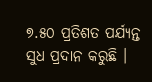୭.୫୦ ପ୍ରତିଶତ ପର୍ଯ୍ୟନ୍ତ ସୁଧ ପ୍ରଦାନ କରୁଛି ।